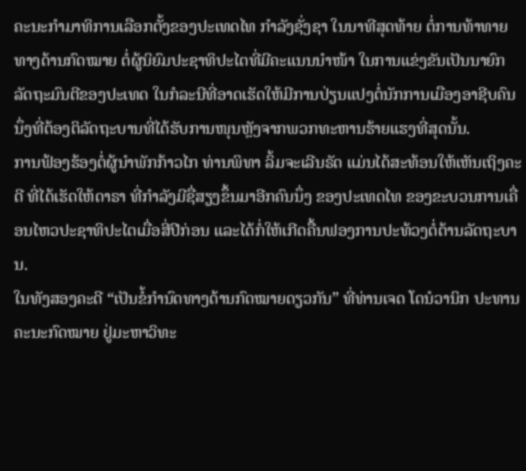ຄະນະກຳມາທິການເລືອກຕັ້ງຂອງປະເທດໄທ ກຳລັງຊັ່ງຊາ ໃນນາທີສຸດທ້າຍ ຕໍ່ການທ້າທາຍທາງດ້ານກົດໝາຍ ຕໍ່ຜູ້ນິຍົມປະຊາທິປະໄຕທີ່ມີຄະແນນນຳໜ້າ ໃນການແຂ່ງຂັນເປັນນາຍົກລັດຖະມົນຕີຂອງປະເທດ ໃນກໍລະນີທີ່ອາດເຮັດໃຫ້ມີການປ່ຽນແປງຕໍ່ນັກການເມືອງອາຊີບຄົນນຶ່ງທີ່ຕ້ອງຕິລັດຖະບານທີ່ໄດ້ຮັບການໜຸນຫຼັງຈາກພວກທະຫານຮ້າຍແຮງທີ່ສຸດນັ້ນ.
ການຟ້ອງຮ້ອງຕໍ່ຜູ້ນຳພັກກ້າວໄກ ທ່ານພິທາ ລິ້ມຈະເລີນຣັດ ແມ່ນໄດ້ສະທ້ອນໃຫ້ເຫັນເຖິງຄະດີ ທີ່ໄດ້ເຮັດໃຫ້ດາຣາ ທີ່ກຳລັງມີຊື່ສຽງຂຶ້ນມາອີກຄົນນຶ່ງ ຂອງປະເທດໄທ ຂອງຂະບວນການເຄື່ອນໄຫວປະຊາທິປະໄຕເມື່ອສີ່ປີກ່ອນ ແລະໄດ້ກໍ່ໃຫ້ເກີດຄື້ນຟອງການປະທ້ວງຕໍ່ຕ້ານລັດຖະບານ.
ໃນທັງສອງຄະດີ “ເປັນຂໍ້ກຳນົດທາງດ້ານກົດໝາຍດຽວກັນ” ທີ່ທ່ານເຈດ ໂດນໍວານິກ ປະທານຄະນະກົດໝາຍ ຢູ່ມະຫາວິທະ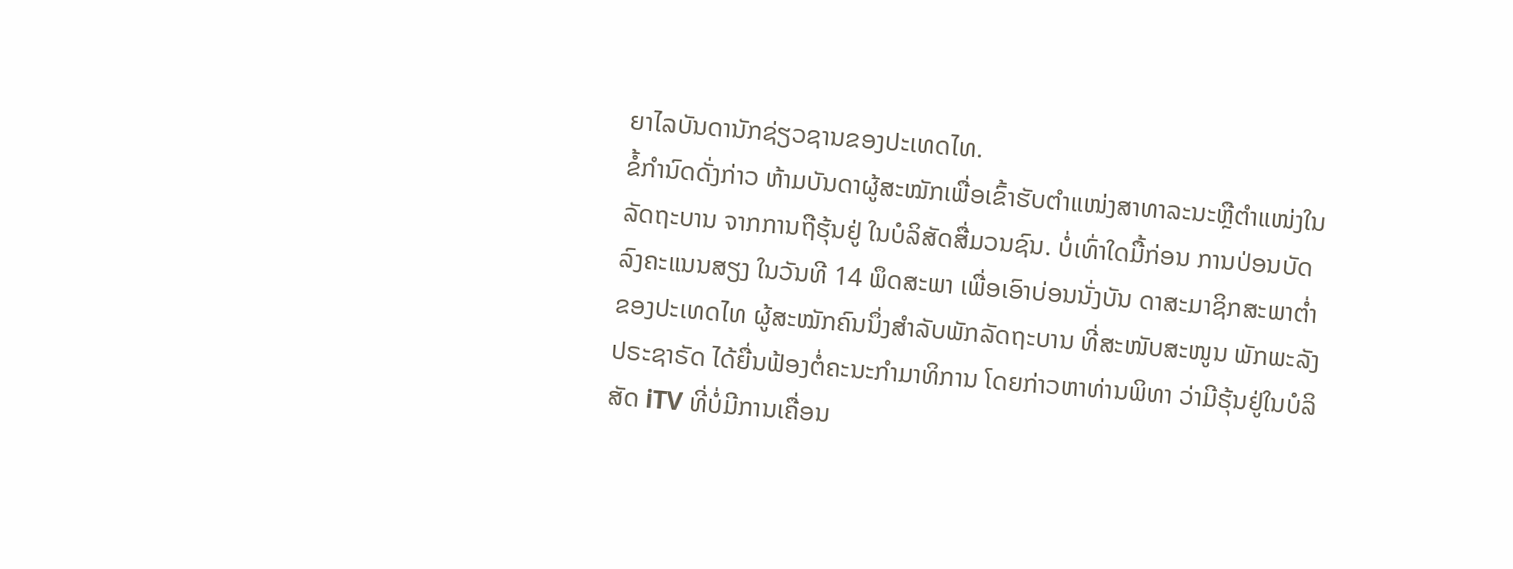ຍາໄລບັນດານັກຊ່ຽວຊານຂອງປະເທດໄທ.
ຂໍ້ກຳນົດດັ່ງກ່າວ ຫ້າມບັນດາຜູ້ສະໝັກເພື່ອເຂົ້າຮັບຕຳແໜ່ງສາທາລະນະຫຼືຕຳແໜ່ງໃນລັດຖະບານ ຈາກການຖືຮຸ້ນຢູ່ ໃນບໍລິສັດສື່ມວນຊົນ. ບໍ່ເທົ່າໃດມື້ກ່ອນ ການປ່ອນບັດລົງຄະແນນສຽງ ໃນວັນທີ 14 ພຶດສະພາ ເພື່ອເອົາບ່ອນນັ່ງບັນ ດາສະມາຊິກສະພາຕໍ່າຂອງປະເທດໄທ ຜູ້ສະໝັກຄົນນຶ່ງສຳລັບພັກລັດຖະບານ ທີ່ສະໜັບສະໜູນ ພັກພະລັງ ປຣະຊາຣັດ ໄດ້ຍື່ນຟ້ອງຕໍ່ຄະນະກຳມາທິການ ໂດຍກ່າວຫາທ່ານພິທາ ວ່າມີຮຸ້ນຢູ່ໃນບໍລິສັດ iTV ທີ່ບໍ່ມີການເຄື່ອນ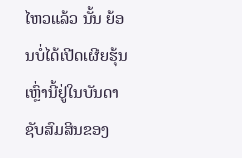ໄຫວແລ້ວ ນັ້ນ ຍ້ອນບໍ່ໄດ້ເປີດເຜີຍຮຸ້ນເຫຼົ່ານີ້ຢູ່ໃນບັນດາຊັບສົມສິນຂອງ